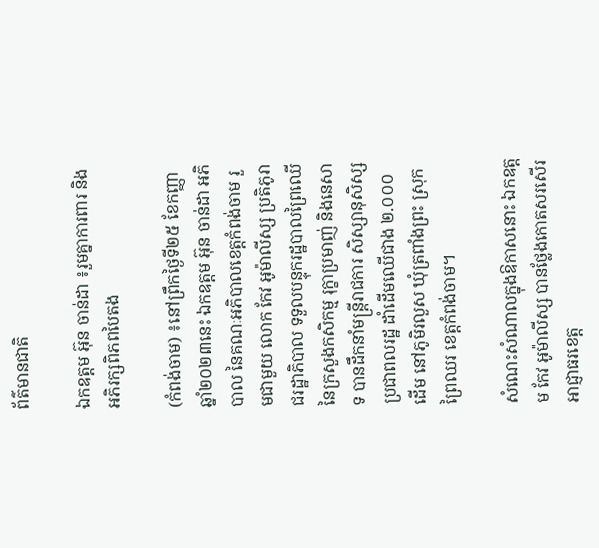ព័ត៌មានជាតិ

ឯកឧត្តម អ៊ុន ចាន់ដា ៖រួមគ្នាការពារ និងអភិរក្សពិភពបៃតង

(កំពង់ចាម) ៖នៅព្រឹកថ្ងៃទី២៥ ខែកញ្ញា ឆ្នាំ២០២៣នេះ ឯកឧត្តម អ៊ុន ចាន់ដា អភិបាល នៃគណៈអភិបាលខេត្តកំពង់ចាម រួមជាមួយ លោក កែវ អូម៉ាលីស្ស ប្រតិភូរាជរដ្ឋាភិបាល ទទួលបន្ទុករដ្ឋបាលព្រៃឈើ នៃក្រសួងកសិកម្ម រុក្ខាប្រមាញ់ និងនេសាទ បានដឹកនាំមន្ត្រីរាជការ សិស្សានុសិស្ស ប្រជាពលរដ្ឋ ដាំដើមឈើជាង ២.០០០ដើម នៅភូមិរលួស ឃុំត្រពាំងព្រះ ស្រុកព្រៃឈរ ខេត្តកំពង់ចាម។

សំណេះសំណាលក្នុងឱកាសនោះ ឯកឧត្តម កែវ អូម៉ាលីស្ស បានថ្លែងកោតសរសើរអាជ្ញាធរខេត្ត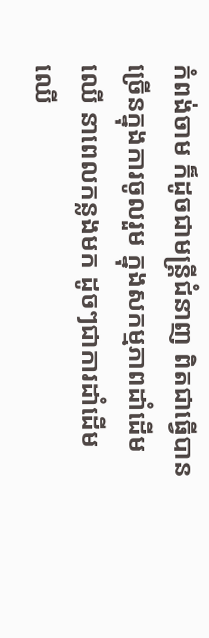កំពង់ចាម ក៏ដូចជាមន្ត្រីជំនាញ ពិតជាធ្វើបានច្រើនក្នុងការចូលរួម ក្នុងសកម្មភាពដាំដើមឈើ នាពេលកន្លងមក ដូចៗជាការដាំដើមឈើ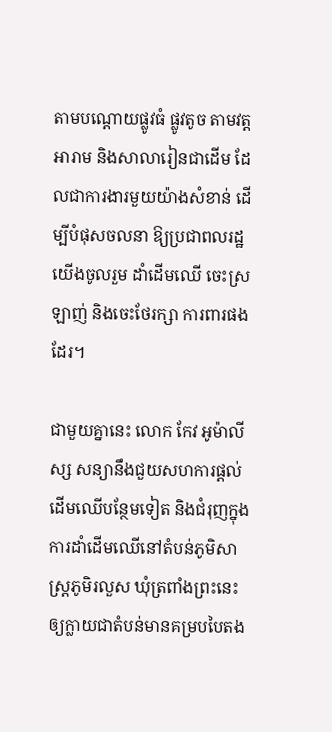តាមបណ្ដោយផ្លូវធំ ផ្លូវតូច តាមវត្តអារាម និងសាលារៀនជាដើម ដែលជាការងារមួយយ៉ាងសំខាន់ ដើម្បីបំផុសចលនា ឱ្យប្រជាពលរដ្ឋយើងចូលរួម ដាំដើមឈើ ចេះស្រឡាញ់ និងចេះថែរក្សា ការពារផងដែរ។

ជាមួយគ្នានេះ លោក កែវ អូម៉ាលីស្ស សន្យានឹងជួយសហការផ្តល់ដើមឈើបន្ថែមទៀត និងជំរុញក្នុងការដាំដើមឈើនៅតំបន់ភូមិសាស្ត្រភូមិរលួស ឃុំត្រពាំងព្រះនេះ ឲ្យក្លាយជាតំបន់មានគម្របបៃតង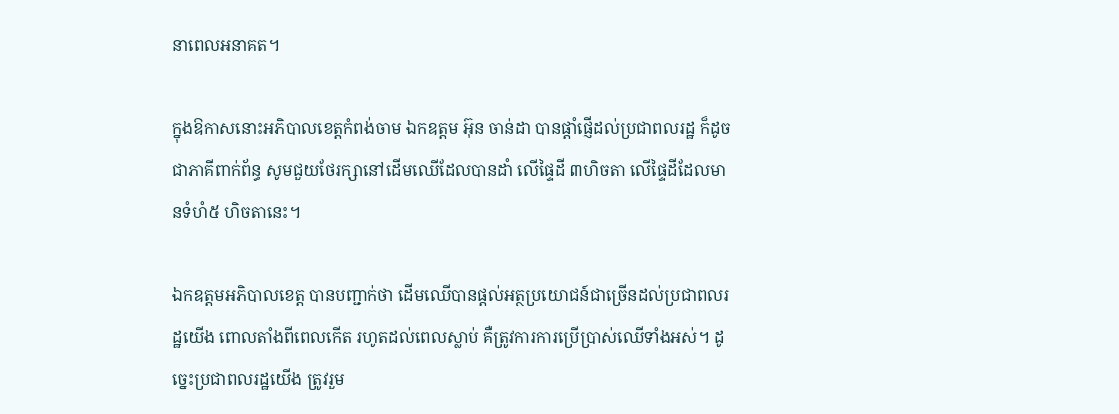នាពេលអនាគត។

ក្នុងឱកាសនោះអភិបាលខេត្តកំពង់ចាម ឯកឧត្តម អ៊ុន ចាន់ដា បានផ្ដាំផ្ញើដល់ប្រជាពលរដ្ឋ ក៏ដូចជាភាគីពាក់ព័ន្ធ សូមជួយថែរក្សានៅដើមឈើដែលបានដាំ លើផ្ទៃដី ៣ហិចតា លើផ្ទៃដីដែលមានទំហំ៥ ហិចតានេះ។

ឯកឧត្តមអភិបាលខេត្ត បានបញ្ជាក់ថា ដើមឈើបានផ្ដល់អត្ថប្រយោជន៍ជាច្រើនដល់ប្រជាពលរដ្ឋយើង ពោលតាំងពីពេលកើត រហូតដល់ពេលស្លាប់ គឺត្រូវការការប្រើប្រាស់ឈើទាំងអស់។ ដូច្នេះប្រជាពលរដ្ឋយើង ត្រូវរួម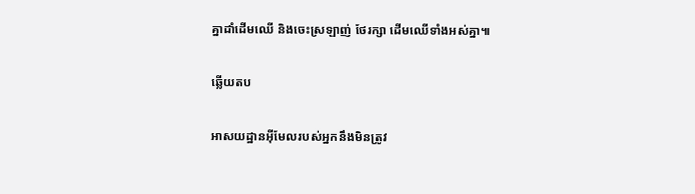គ្នាដាំដើមឈើ និងចេះស្រឡាញ់ ថែរក្សា ដើមឈើទាំងអស់គ្នា៕

ឆ្លើយតប

អាសយដ្ឋានអ៊ីមែលរបស់អ្នកនឹងមិនត្រូវ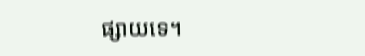ផ្សាយទេ។